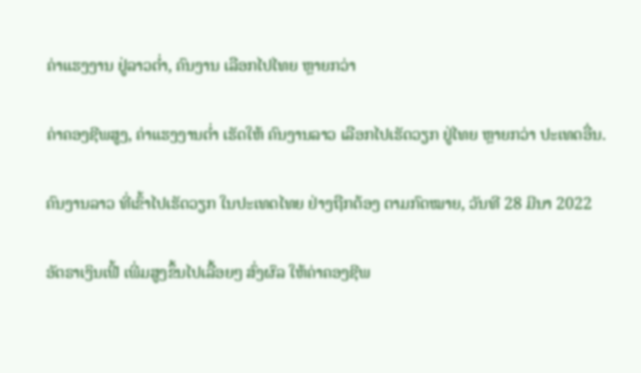ຄ່າແຮງງານ ຢູ່ລາວຕ່ຳ, ຄົນງານ ເລືອກໄປໄທຍ ຫຼາຍກວ່າ

ຄ່າຄອງຊີພສູງ, ຄ່າແຮງງານຕ່ຳ ເຮັດໃຫ້ ຄົນງານລາວ ເລືອກໄປເຮັດວຽກ ຢູ່ໄທຍ ຫຼາຍກວ່າ ປະເທດອື່ນ.

ຄົນງານລາວ ທີ່ເຂົ້າໄປເຮັດວຽກ ໃນປະເທດໄທຍ ຢ່າງຖືກຕ້ອງ ຕາມກົດໝາຍ, ວັນທີ 28 ມີນາ 2022

ອັຕຣາເງິນເຟີ້ ເພີ່ມສູງຂຶ້ນໄປເລື້ອຍໆ ສົ່ງຜົລ ໃຫ້ຄ່າຄອງຊີພ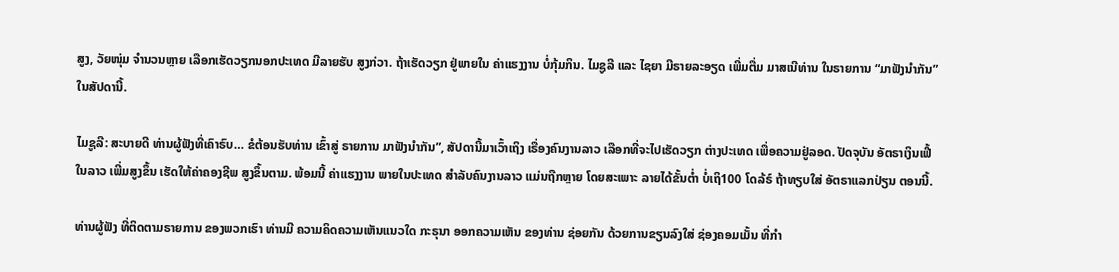ສູງ, ວັຍໜຸ່ມ ຈຳນວນຫຼາຍ ເລືອກເຮັດວຽກນອກປະເທດ ມີລາຍຮັບ ສູງກ່ວາ. ຖ້າເຮັດວຽກ ຢູ່ພາຍໃນ ຄ່າແຮງງານ ບໍ່ກຸ້ມກິນ. ໄມຊູລີ ແລະ ໄຊຍາ ມີຣາຍລະອຽດ ເພີ່ມຕື່ມ ມາສເນີທ່ານ ໃນຣາຍການ “ມາຟັງນຳກັນ” ໃນສັປດານີ້.

ໄມຊູລີ: ສະບາຍດີ ທ່ານຜູ້ຟັງທີ່ເຄົາຣົບ… ຂໍຕ້ອນຮັບທ່ານ ເຂົ້າສູ່ ຣາຍການ ມາຟັງນຳກັນ”, ສັປດານີ້ມາເວົ້າເຖິງ ເຣື່ອງຄົນງານລາວ ເລືອກທີ່ຈະໄປເຮັດວຽກ ຕ່າງປະເທດ ເພື່ອຄວາມຢູ່ລອດ. ປັດຈຸບັນ ອັຕຣາເງິນເຟີ້ ໃນລາວ ເພີ່ມສູງຂຶ້ນ ເຮັດໃຫ້ຄ່າຄອງຊີພ ສູງຂຶ້ນຕາມ. ພ້ອມນີ້ ຄ່າແຮງງານ ພາຍໃນປະເທດ ສຳລັບຄົນງານລາວ ແມ່ນຖືກຫຼາຍ ໂດຍສະເພາະ ລາຍໄດ້ຂັ້ນຕໍ່າ ບໍ່ເຖິ100 ໂດລ້ຣ໌ ຖ້າທຽບໃສ່ ອັຕຣາແລກປ່ຽນ ຕອນນີ້.

ທ່ານຜູ້ຟັງ ທີ່ຕິດຕາມຣາຍການ ຂອງພວກເຮົາ ທ່ານມີ ຄວາມຄິດຄວາມເຫັນແນວໃດ ກະຣຸນາ ອອກຄວາມເຫັນ ຂອງທ່ານ ຊ່ອຍກັນ ດ້ວຍການຂຽນລົງໃສ່ ຊ່ອງຄອມເມັ້ນ ທີ່ກຳ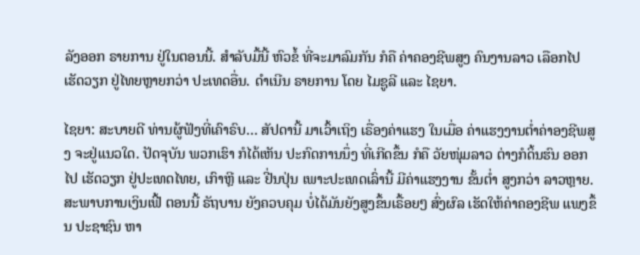ລັງອອກ ຣາຍການ ຢູ່ໃນຕອນນີ້. ສຳລັບມື້ນີ້ ຫົວຂໍ້ ທີ່ຈະມາລົມກັນ ກໍຄື ຄ່າຄອງຊີພສູງ ຄົນງານລາວ ເລືອກໄປເຮັດວຽກ ຢູ່ໄທຍຫຼາຍກວ່າ ປະເທດອື່ນ. ດຳເນີນ ຣາຍການ ໂດຍ ໄມຊູລີ ແລະ ໄຊຍາ.

ໄຊຍາ: ສະບາຍດີ ທ່ານຜູ້ຟັງທີ່ເຄົາຣົບ… ສັປດານີ້ ມາເວົ້າເຖິງ ເຣື່ອງຄ່າແຮງ ໃນເມື່ອ ຄ່າແຮງງານຕໍ່າຄ່າອງຊີພສູງ ຈະຢູ່ແນວໃດ. ປັດຈຸບັນ ພວກເຮົາ ກໍໄດ້ເຫັນ ປະກົດການນຶ່ງ ທີ່ເກີດຂຶ້ນ ກໍຄື ວັຍໜຸ່ມລາວ ຕ່າງກໍດິ້ນຮົນ ອອກໄປ ເຮັດວຽກ ຢູ່ປະເທດໄທຍ, ເກົາຫຼີ ແລະ ຢີ່ນປຸ່ນ ເພາະປະເທດເລົ່ານີ້ ມີຄ່າແຮງງານ ຂັ້ນຕໍ່າ ສູງກວ່າ ລາວຫຼາຍ. ສະພາບການເງິນເຟີ້ ຕອນນີ້ ຣັຖບານ ຍັງຄວບຄຸມ ບໍ່ໄດ້ມັນຍັງສູງຂຶ້ນເຣື້ອຍໆ ສົ່ງຜົລ ເຮັດໃຫ້ຄ່າຄອງຊີພ ແພງຂຶ້ນ ປະຊາຊົນ ຫາ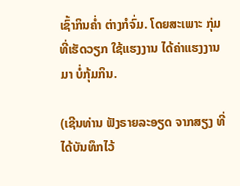ເຊົ້າກິນຄໍ່າ ຕ່າງກໍຈົ່ມ. ໂດຍສະເພາະ ກຸ່ມທີ່ເຮັດວຽກ ໃຊ້ແຮງງານ ໄດ້ຄ່າແຮງງານມາ ບໍ່ກຸ້ມກິນ.

(ເຊີນທ່ານ ຟັງຣາຍລະອຽດ ຈາກສຽງ ທີ່ໄດ້ບັນທຶກໄວ້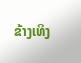ຂ້າງເທິງ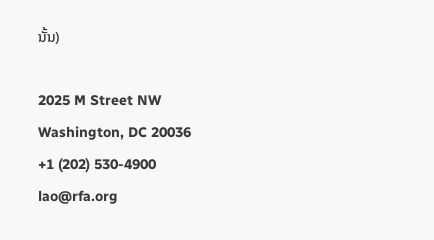ນັ້ນ)

2025 M Street NW
Washington, DC 20036
+1 (202) 530-4900
lao@rfa.org